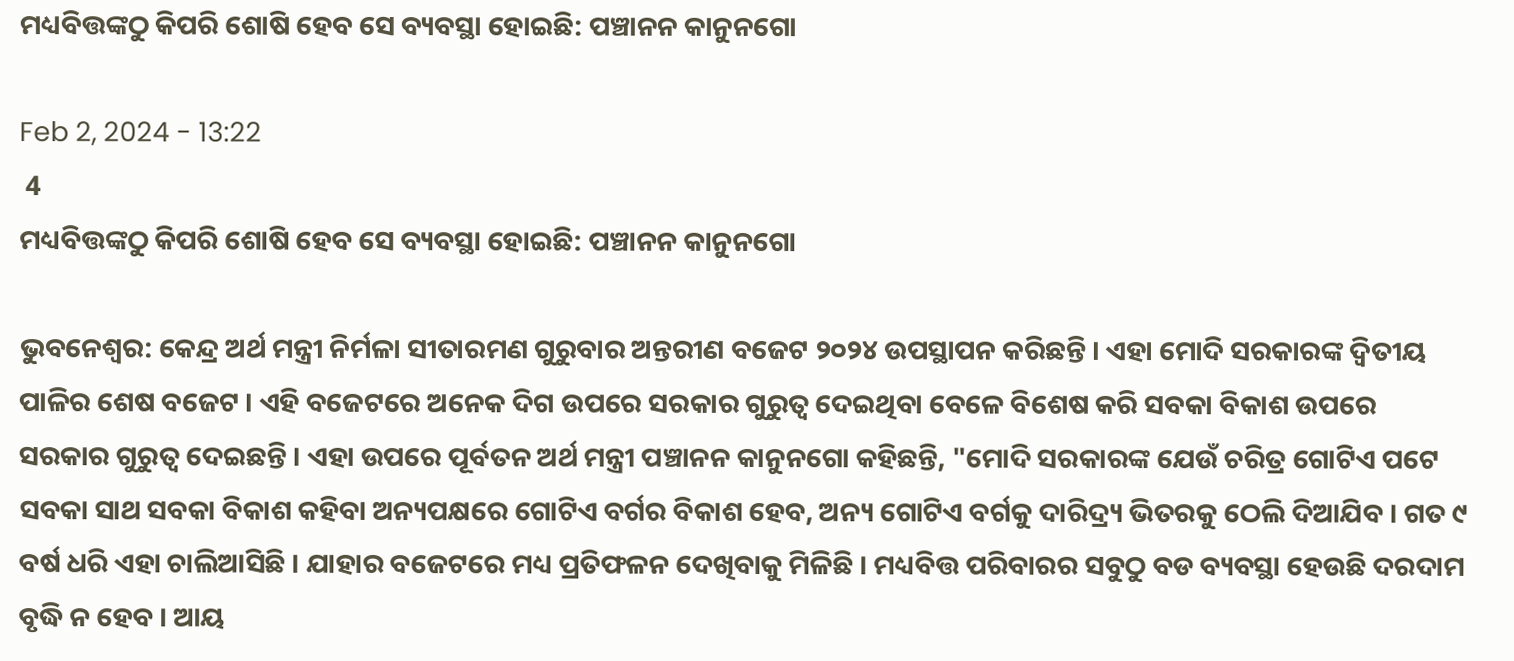ମଧ୍ୟବିତ୍ତଙ୍କଠୁ କିପରି ଶୋଷି ହେବ ସେ ବ୍ୟବସ୍ଥା ହୋଇଛି: ପଞ୍ଚାନନ କାନୁନଗୋ

Feb 2, 2024 - 13:22
 4
ମଧ୍ୟବିତ୍ତଙ୍କଠୁ କିପରି ଶୋଷି ହେବ ସେ ବ୍ୟବସ୍ଥା ହୋଇଛି: ପଞ୍ଚାନନ କାନୁନଗୋ

ଭୁବନେଶ୍ବର: କେନ୍ଦ୍ର ଅର୍ଥ ମନ୍ତ୍ରୀ ନିର୍ମଳା ସୀତାରମଣ ଗୁରୁବାର ଅନ୍ତରୀଣ ବଜେଟ ୨୦୨୪ ଉପସ୍ଥାପନ କରିଛନ୍ତି । ଏହା ମୋଦି ସରକାରଙ୍କ ଦ୍ୱିତୀୟ ପାଳିର ଶେଷ ବଜେଟ । ଏହି ବଜେଟରେ ଅନେକ ଦିଗ ଉପରେ ସରକାର ଗୁରୁତ୍ୱ ଦେଇଥିବା ବେଳେ ବିଶେଷ କରି ସବକା ବିକାଶ ଉପରେ ସରକାର ଗୁରୁତ୍ୱ ଦେଇଛନ୍ତି । ଏହା ଉପରେ ପୂର୍ବତନ ଅର୍ଥ ମନ୍ତ୍ରୀ ପଞ୍ଚାନନ କାନୁନଗୋ କହିଛନ୍ତି, "ମୋଦି ସରକାରଙ୍କ ଯେଉଁ ଚରିତ୍ର ଗୋଟିଏ ପଟେ ସବକା ସାଥ ସବକା ବିକାଶ କହିବା ଅନ୍ୟପକ୍ଷରେ ଗୋଟିଏ ବର୍ଗର ବିକାଶ ହେବ, ଅନ୍ୟ ଗୋଟିଏ ବର୍ଗକୁ ଦାରିଦ୍ର୍ୟ ଭିତରକୁ ଠେଲି ଦିଆଯିବ । ଗତ ୯ ବର୍ଷ ଧରି ଏହା ଚାଲିଆସିଛି । ଯାହାର ବଜେଟରେ ମଧ୍ୟ ପ୍ରତିଫଳନ ଦେଖିବାକୁ ମିଳିଛି । ମଧ୍ୟବିତ୍ତ ପରିବାରର ସବୁଠୁ ବଡ ବ୍ୟବସ୍ଥା ହେଉଛି ଦରଦାମ ବୃଦ୍ଧି ନ ହେବ । ଆୟ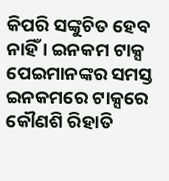କିପରି ସଙ୍କୁଚିତ ହେବ ନାହିଁ । ଇନକମ ଟାକ୍ସ ପେଇମାନଙ୍କର ସମସ୍ତ ଇନକମରେ ଟାକ୍ସରେ କୌଣଶି ରିହାତି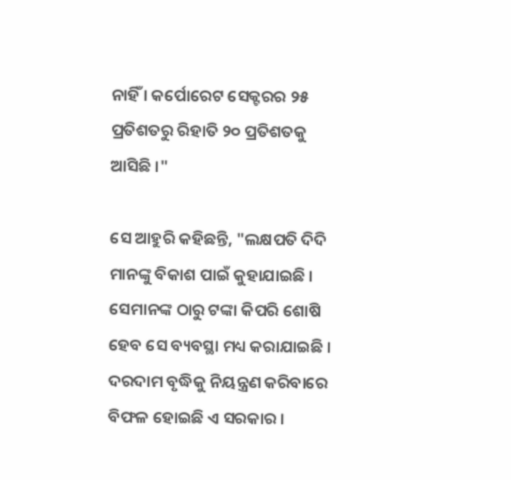ନାହିଁ । କର୍ପୋରେଟ ସେକ୍ଟରର ୨୫ ପ୍ରତିଶତରୁ ରିହାତି ୨୦ ପ୍ରତିଶତକୁ ଆସିଛି ।"

ସେ ଆହୁରି କହିଛନ୍ତି, "ଲକ୍ଷପତି ଦିଦି ମାନଙ୍କୁ ବିକାଶ ପାଇଁ କୁହାଯାଇଛି । ସେମାନଙ୍କ ଠାରୁ ଟଙ୍କା କିପରି ଶୋଷି ହେବ ସେ ବ୍ୟବସ୍ଥା ମଧ୍ୟ କରାଯାଇଛି । ଦରଦାମ ବୃଦ୍ଧିକୁ ନିୟନ୍ତ୍ରଣ କରିବାରେ ବିଫଳ ହୋଇଛି ଏ ସରକାର ।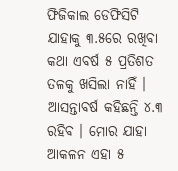ଫିଜିକାଲ ଡେଫିସିଟି ଯାହାକୁ ୩.୫ରେ ରଖିବା କଥା ଏବର୍ଷ ୫ ପ୍ରତିଶତ ତଳକୁ ଖସିଲା ନାହିଁ । ଆସନ୍ତାବର୍ଷ କହିଛନ୍ତି ୪.୩ ରହିବ । ମୋର ଯାହା ଆକଳନ ଏହା ୫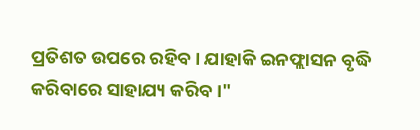ପ୍ରତିଶତ ଉପରେ ରହିବ । ଯାହାକି ଇନଫ୍ଲାସନ ବୃଦ୍ଧି କରିବାରେ ସାହାଯ୍ୟ କରିବ ।"